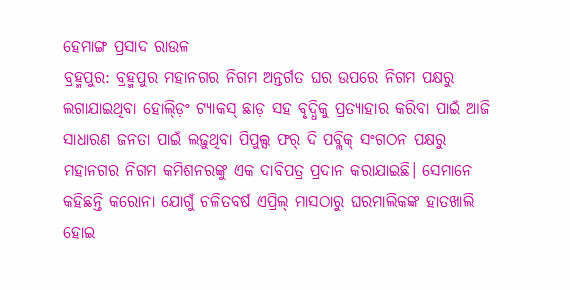ହେମାଙ୍ଗ ପ୍ରସାଦ ରାଉଳ
ବ୍ରହ୍ମପୁର: ବ୍ରହ୍ମପୁର ମହାନଗର ନିଗମ ଅନ୍ତର୍ଗତ ଘର ଉପରେ ନିଗମ ପକ୍ଷରୁ ଲଗାଯାଇଥିବା ହୋଲ୍ଡ଼ିଂ ଟ୍ୟାକସ୍ ଛାଡ଼ ସହ ବୃଦ୍ଧିକୁ ପ୍ରତ୍ୟାହାର କରିବା ପାଇଁ ଆଜି ସାଧାରଣ ଜନତା ପାଇଁ ଲଢ଼ୁଥିବା ପିପୁଲ୍ସ ଫର୍ ଦି ପବ୍ଲିକ୍ ସଂଗଠନ ପକ୍ଷରୁ ମହାନଗର ନିଗମ କମିଶନରଙ୍କୁ ଏକ ଦାବିପତ୍ର ପ୍ରଦାନ କରାଯାଇଛି। ସେମାନେ କହିଛନ୍ତି କରୋନା ଯୋଗୁଁ ଚଳିତବର୍ଷ ଏପ୍ରିଲ୍ ମାସଠାରୁ ଘରମାଲିକଙ୍କ ହାତଖାଲି ହୋଇ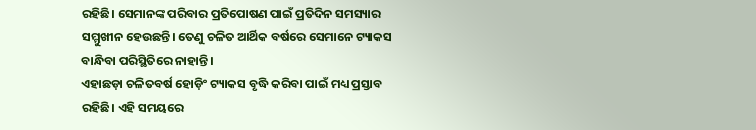ରହିଛି। ସେମାନଙ୍କ ପରିବାର ପ୍ରତିପୋଷଣ ପାଇଁ ପ୍ରତିଦିନ ସମସ୍ୟାର ସମ୍ମୁଖୀନ ହେଉଛନ୍ତି। ତେଣୁ ଚଳିତ ଆର୍ଥିକ ବର୍ଷରେ ସେମାନେ ଟ୍ୟାକସ ବାନ୍ଧିବା ପରିସ୍ଥିତିରେ ନାହାନ୍ତି।
ଏହାଛଡ଼ା ଚଳିତବର୍ଷ ହୋଡ଼ିଂ ଟ୍ୟାକସ ବୃଦ୍ଧି କରିବା ପାଇଁ ମଧ୍ୟ ପ୍ରସ୍ତାବ ରହିଛି। ଏହି ସମୟରେ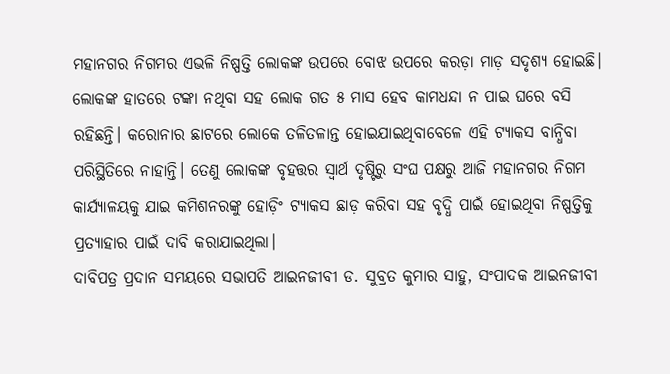ମହାନଗର ନିଗମର ଏଭଳି ନିଷ୍ପତ୍ତି ଲୋକଙ୍କ ଉପରେ ବୋଝ ଉପରେ କରଡ଼ା ମାଡ଼ ସଦୃଶ୍ୟ ହୋଇଛି। ଲୋକଙ୍କ ହାତରେ ଟଙ୍କା ନଥିବା ସହ ଲୋକ ଗତ ୫ ମାସ ହେବ କାମଧନ୍ଦା ନ ପାଇ ଘରେ ବସି ରହିଛନ୍ତି। କରୋନାର ଛାଟରେ ଲୋକେ ତଳିତଳାନ୍ତ ହୋଇଯାଇଥିବାବେଳେ ଏହି ଟ୍ୟାକସ ବାନ୍ଧିବା ପରିସ୍ଥିତିରେ ନାହାନ୍ତି। ତେଣୁ ଲୋକଙ୍କ ବୃହତ୍ତର ସ୍ୱାର୍ଥ ଦୃଷ୍ଟିରୁ ସଂଘ ପକ୍ଷରୁ ଆଜି ମହାନଗର ନିଗମ କାର୍ଯ୍ୟାଳୟକୁ ଯାଇ କମିଶନରଙ୍କୁ ହୋଡ଼ିଂ ଟ୍ୟାକସ ଛାଡ଼ କରିବା ସହ ବୃଦ୍ଧି ପାଇଁ ହୋଇଥିବା ନିଷ୍ପତ୍ତିକୁ ପ୍ରତ୍ୟାହାର ପାଇଁ ଦାବି କରାଯାଇଥିଲା।
ଦାବିପତ୍ର ପ୍ରଦାନ ସମୟରେ ସଭାପତି ଆଇନଜୀବୀ ଡ. ସୁବ୍ରତ କୁମାର ସାହୁ, ସଂପାଦକ ଆଇନଜୀବୀ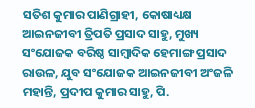ସତିଶ କୁମାର ପାଣିଗ୍ରାହୀ, କୋଷାଧ୍ୟକ୍ଷ ଆଇନଜୀବୀ ତ୍ରିପତି ପ୍ରସାଦ ସାହୁ, ମୁଖ୍ୟ ସଂଯୋଜକ ବରିଷ୍ଠ ସାମ୍ବାଦିକ ହେମାଙ୍ଗ ପ୍ରସାଦ ରାଉଳ, ଯୁବ ସଂଯୋଜକ ଆଇନଜୀବୀ ଅଂଜଳି ମହାନ୍ତି, ପ୍ରଦୀପ କୁମାର ସାହୁ, ପି.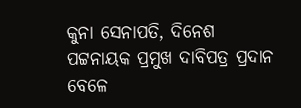କୁନା ସେନାପତି, ଦିନେଶ ପଟ୍ଟନାୟକ ପ୍ରମୁଖ ଦାବିପତ୍ର ପ୍ରଦାନ ବେଳେ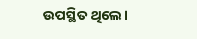ଉପସ୍ଥିତ ଥିଲେ।